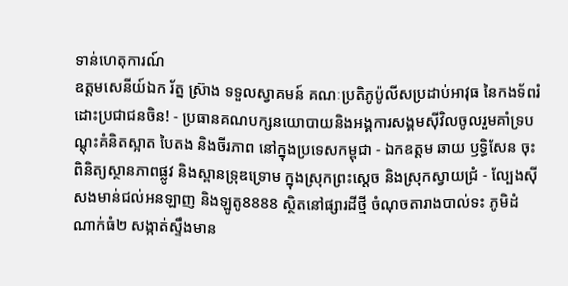ទាន់ហេតុការណ៍
ឧត្តមសេនីយ៍ឯក រ័ត្ន ស្រ៊ាង ទទួលស្វាគមន៍ គណៈប្រតិភូប៉ូលីសប្រដាប់អាវុធ នៃកងទ័ពរំដោះប្រជាជនចិន! - ប្រធានគណបក្សនយោបាយនិងអង្គការសង្គមស៊ីវិលចូលរួមគាំទ្របណ្តុះគំនិតស្អាត បៃតង និងចីរភាព នៅក្នុងប្រទេសកម្ពុជា - ឯកឧត្តម ឆាយ ឫទ្ធិសែន ចុះពិនិត្យស្ថានភាពផ្លូវ និងស្ពានទ្រុឌទ្រោម ក្នុងស្រុកព្រះស្ដេច និងស្រុកស្វាយជ្រំ - ល្បែងស៊ីសងមាន់ជល់អនឡាញ និងឡូតូ8888 ស្ថិតនៅផ្សារដីថ្មី ចំណុចតារាងបាល់ទះ ភូមិដំណាក់ធំ២ សង្កាត់ស្ទឹងមាន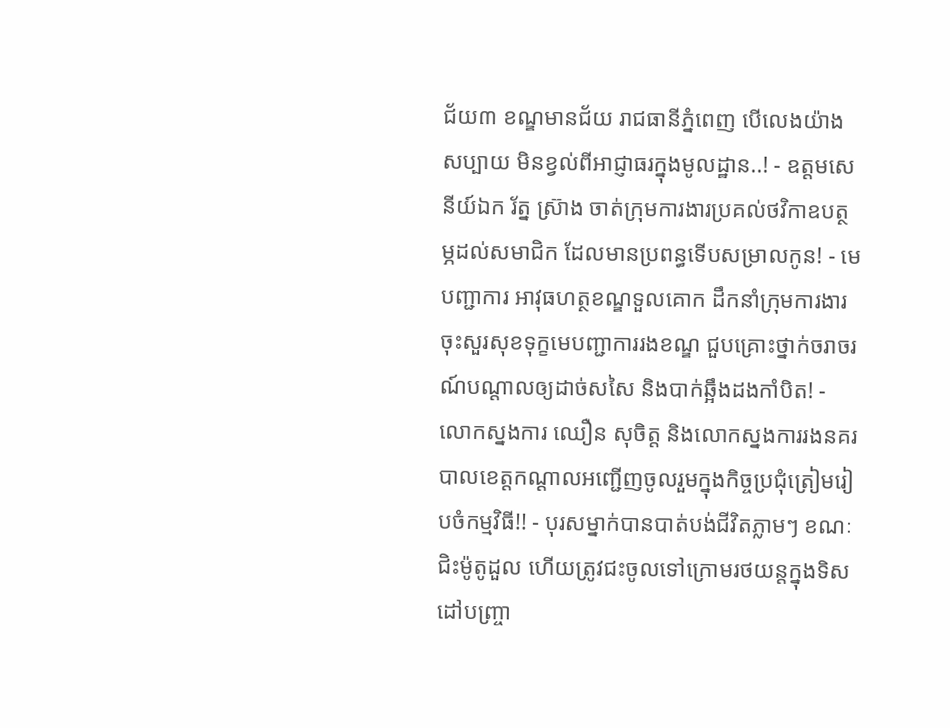ជ័យ៣ ខណ្ឌមានជ័យ រាជធានីភ្នំពេញ បើលេងយ៉ាងសប្បាយ មិនខ្វល់ពីអាជ្ញាធរក្នុងមូលដ្ឋាន..! - ឧត្តមសេនីយ៍ឯក រ័ត្ន ស្រ៊ាង ចាត់ក្រុមការងារប្រគល់ថវិកាឧបត្ថម្ភដល់សមាជិក ដែលមានប្រពន្ធទើបសម្រាលកូន! - មេបញ្ជាការ អាវុធហត្ថខណ្ឌទួលគោក ដឹកនាំក្រុមការងារចុះសួរសុខទុក្ខមេបញ្ជាការរងខណ្ឌ ជួបគ្រោះថ្នាក់ចរាចរណ៍បណ្តាលឲ្យដាច់សសៃ និងបាក់ឆ្អឹងដងកាំបិត! - លោកស្នងការ ឈឿន សុចិត្ត និងលោកស្នងការរងនគរបាលខេត្តកណ្ដាលអញ្ជើញចូលរួមក្នុងកិច្ចប្រជុំត្រៀមរៀបចំកម្មវិធី!! - បុរសម្នាក់បានបាត់បង់ជីវិតភ្លាមៗ ខណៈជិះម៉ូតូដួល ហើយត្រូវជះចូលទៅក្រោមរថយន្តក្នុងទិសដៅបញ្ច្រា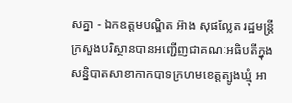សគ្នា - ឯកឧត្តមបណ្ឌិត អ៊ាង សុផល្លែត រដ្ឋមន្ត្រីក្រសួងបរិស្ថានបានអញ្ជើញជាគណៈអធិបតីក្នុងសន្និបាតសាខាកាកបាទក្រហមខេត្តត្បូងឃ្មុំ អា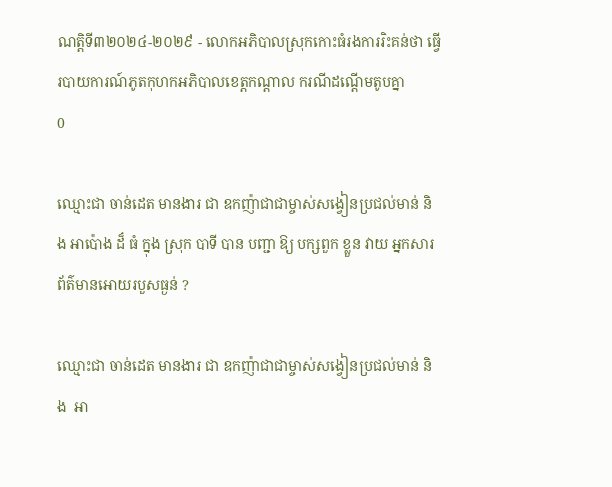ណត្តិទី៣២០២៤-២០២៩ - លោកអភិបាលស្រុកកោះធំរងការរិះគន់ថា ធ្វើរបាយការណ៍ភូតកុហកអភិបាលខេត្តកណ្តាល ករណីដណ្តើមតូបគ្នា
0

ឈ្មោះជា ចាន់ដេត មានងារ ជា ឧកញ៉ាជាជាម្ចាស់សង្វៀនប្រជល់មាន់ និង អាប៉ោង ដ៏ ធំ ក្នុង ស្រុក បាទី បាន បញ្ជា ឱ្យ បក្សពួក ខ្លួន វាយ អ្នកសារព័ត៌មានអោយរបួសធ្ងន់ ?

ឈ្មោះជា ចាន់ដេត មានងារ ជា ឧកញ៉ាជាជាម្ចាស់សង្វៀនប្រជល់មាន់ និង  អា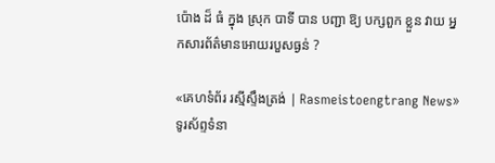ប៉ោង ដ៏ ធំ ក្នុង ស្រុក បាទី បាន បញ្ជា ឱ្យ បក្សពួក ខ្លួន វាយ អ្នកសារព័ត៌មានអោយរបួសធ្ងន់ ?

«គេហទំព័រ រស្មីស្ទឹងត្រង់ | Rasmeistoengtrang News» ទូរស័ព្ទទំនា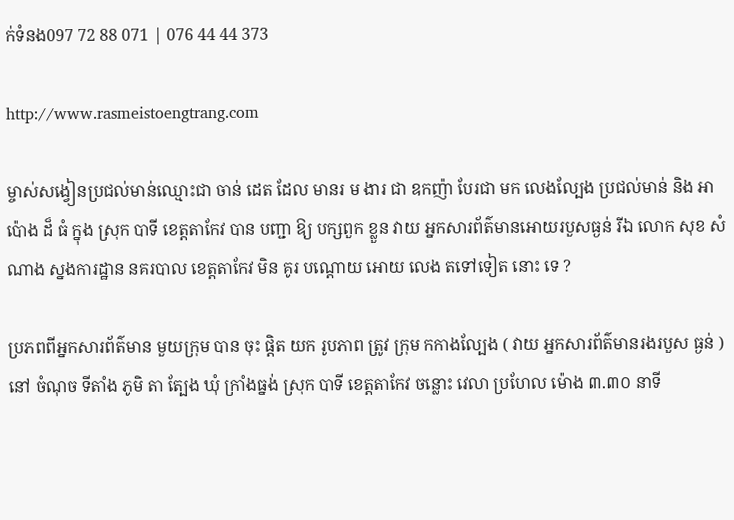ក់ទំនង097 72 88 071 | 076 44 44 373

http://www.rasmeistoengtrang.com

ម្ចាស់សង្វៀនប្រជល់មាន់ឈ្មោះជា ចាន់ ដេត ដែល មានរ ម ងារ ជា ឧកញ៉ា បែរជា មក លេងល្បែង ប្រជល់មាន់ និង អាប៉ោង ដ៏ ធំ ក្នុង ស្រុក បាទី ខេត្តតាកែវ បាន បញ្ជា ឱ្យ បក្សពួក ខ្លួន វាយ អ្នកសារព័ត៌មានអោយរបួសធ្ងន់ រីឯ លោក សុខ សំណាង ស្នងការដ្ឋាន នគរបាល ខេត្តតាកែវ មិន គូរ បណ្តោយ អោយ លេង តទៅទៀត នោះ ទេ ?

ប្រភពពីអ្នកសារព័ត៌មាន មួយក្រុម បាន ចុះ ផ្តិត យក រូបភាព ត្រូវ ក្រុម កកាងល្បែង ( វាយ អ្នកសារព័ត៌មានរងរបួស ធ្ងន់ ) នៅ ចំណុច ទីតាំង ភូមិ តា ត្បែង ឃុំ ក្រាំងធ្នង់ ស្រុក បាទី ខេត្តតាកែវ ចន្លោះ វេលា ប្រហែល ម៉ោង ៣.៣០ នាទី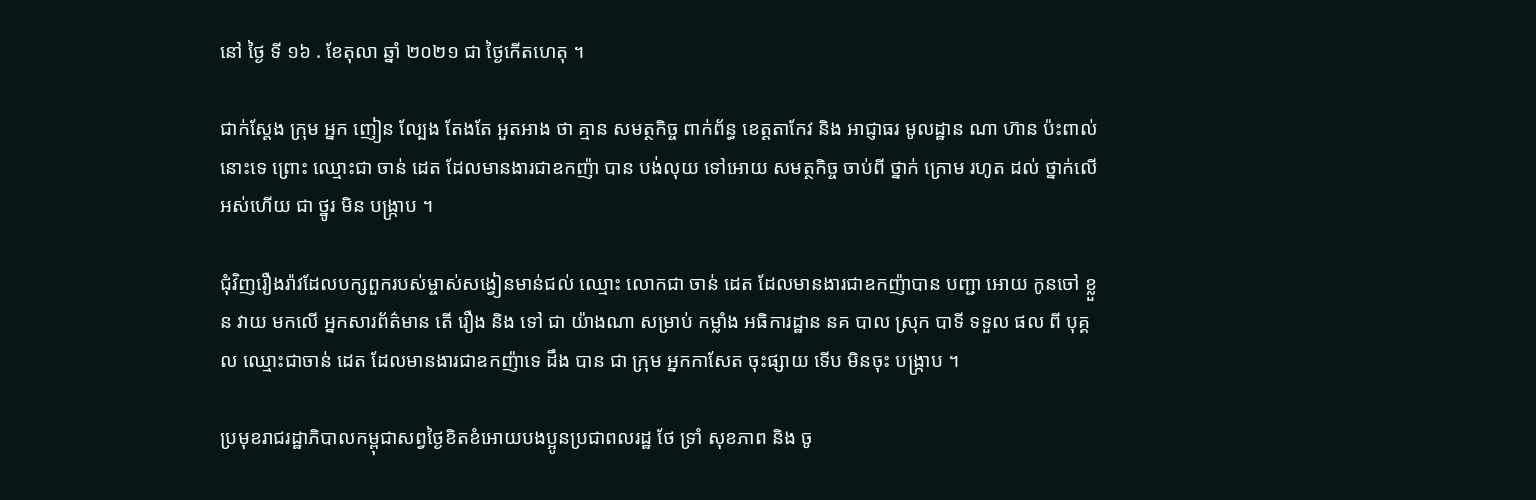នៅ ថ្ងៃ ទី ១៦ . ខែតុលា ឆ្នាំ ២០២១ ជា ថ្ងៃកើតហេតុ ។

ជាក់ស្តែង ក្រុម អ្នក ញៀន ល្បែង តែងតែ អួតអាង ថា គ្មាន សមត្ថកិច្ច ពាក់ព័ន្ធ ខេត្តតាកែវ និង អាជ្ញាធរ មូលដ្ឋាន ណា ហ៊ាន ប៉ះពាល់ នោះទេ ព្រោះ ឈ្មោះជា ចាន់ ដេត ដែលមានងារជាឧកញ៉ា បាន បង់លុយ ទៅអោយ សមត្ថកិច្ច ចាប់ពី ថ្នាក់ ក្រោម រហូត ដល់ ថ្នាក់លើ អស់ហើយ ជា ថ្នូរ មិន បង្ក្រាប ។

ជុំវិញរឿងរ៉ាវដែលបក្សពួករបស់ម្ចាស់សង្វៀនមាន់ជល់ ឈ្មោះ លោកជា ចាន់ ដេត ដែលមានងារជាឧកញ៉ាបាន បញ្ជា អោយ កូនចៅ ខ្លួន វាយ មកលើ អ្នកសារព័ត៌មាន តើ រឿង និង ទៅ ជា យ៉ាងណា សម្រាប់ កម្លាំង អធិការដ្ឋាន នគ បាល ស្រុក បាទី ទទួល ផល ពី បុគ្គល ឈ្មោះជាចាន់ ដេត ដែលមានងារជាឧកញ៉ាទេ ដឹង បាន ជា ក្រុម អ្នកកាសែត ចុះផ្សាយ ទើប មិនចុះ បង្ក្រាប ។

ប្រមុខរាជរដ្ឋាភិបាលកម្ពុជាសព្វថ្ងៃខិតខំអោយបងប្អូនប្រជាពលរដ្ឋ ថែ ទ្រាំ សុខភាព និង ចូ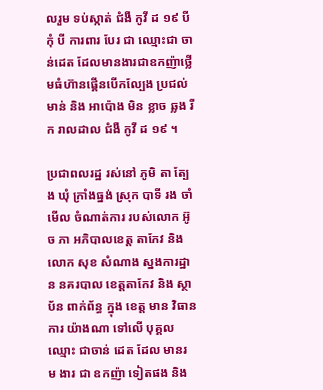លរួម ទប់ស្កាត់ ជំងឺ កូវី ដ ១៩ បី កុំ បី ការពារ បែរ ជា ឈ្មោះជា ចាន់ដេត ដែលមានងារជាឧកញ៉ាថ្លើមធំហ៊ានផ្គើនបើកល្បែង ប្រជល់មាន់ និង អាប៉ោង មិន ខ្លាច ឆ្លង រីក រាលដាល ជំងឺ កូវី ដ ១៩ ។

ប្រជាពលរដ្ឋ រស់នៅ ភូមិ តា ត្បែង ឃុំ ក្រាំងធ្នង់ ស្រុក បាទី រង ចាំ មើល ចំណាត់ការ របស់លោក អ៊ូច ភា អភិបាលខេត្ត តាកែវ និង លោក សុខ សំណាង ស្នងការដ្ឋាន នគរបាល ខេត្តតាកែវ និង ស្ថាប័ន ពាក់ព័ន្ធ ក្នុង ខេត្ត មាន វិធានការ យ៉ាងណា ទៅលើ បុគ្គល ឈ្មោះ ជាចាន់ ដេត ដែល មានរ ម ងារ ជា ឧកញ៉ា ទៀតផង និង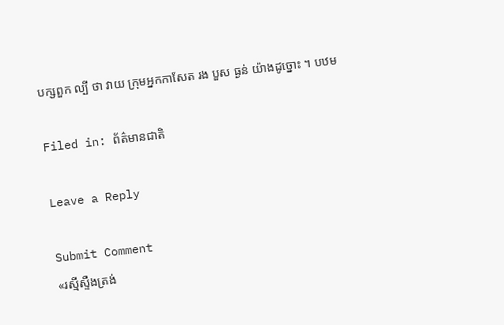បក្សពួក ល្បី ថា វាយ ក្រុមអ្នកកាសែត រង បួស ធ្ងន់ យ៉ាងដូច្នោះ ។ បឋម

Filed in: ព័ត៌មានជាតិ

Leave a Reply

Submit Comment
«រស្មីស្ទឺងត្រង់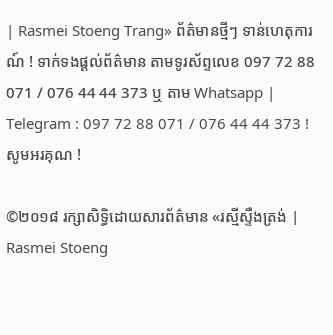| Rasmei Stoeng Trang» ព័ត៌មានថ្មីៗ ទាន់ហេតុការណ៍ ! ទាក់ទងផ្តល់ព័ត៌មាន តាមទូរស័ព្ទលេខ 097 72 88 071 / 076 44 44 373 ឬ តាម Whatsapp | Telegram : 097 72 88 071 / 076 44 44 373 ! សូមអរគុណ !

©២០១៨ រក្សាសិទ្ធិដោយសារព័ត៌មាន «រស្មីស្ទឺងត្រង់ | Rasmei Stoeng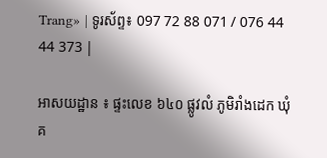Trang» | ទូរស័ព្ទ៖ 097 72 88 071 / 076 44 44 373 |

អាសយដ្ឋាន ៖ ផ្ទះលេខ ៦៤០ ផ្លូវលំ ភូមិរាំងដេក ឃុំគ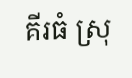គីរធំ ស្រុ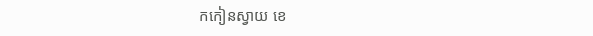កកៀនស្វាយ ខេ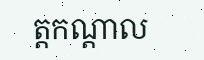ត្តកណ្ដាល